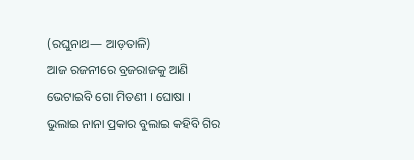(ରଘୁନାଥ— ଆଡ଼ତାଳି)
ଆଜ ରଜନୀରେ ବ୍ରଜରାଜକୁ ଆଣି
ଭେଟାଇବି ଗୋ ମିତଣୀ । ଘୋଷା ।
ଭୁଲାଇ ନାନା ପ୍ରକାର ବୁଲାଇ କହିବି ଗିର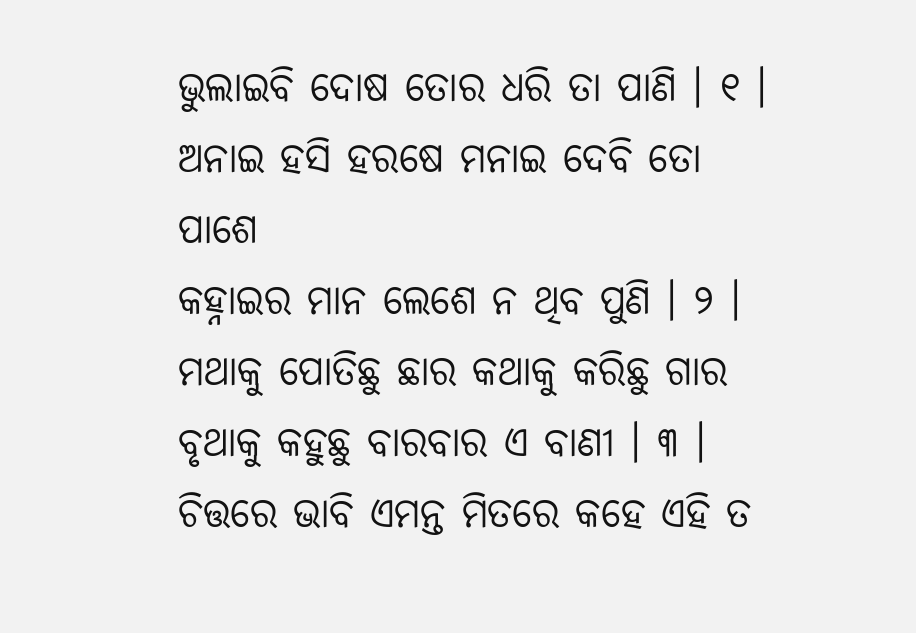ଭୁଲାଇବି ଦୋଷ ତୋର ଧରି ତା ପାଣି । ୧ ।
ଅନାଇ ହସି ହରଷେ ମନାଇ ଦେବି ତୋ ପାଶେ
କହ୍ନାଇର ମାନ ଲେଶେ ନ ଥିବ ପୁଣି । ୨ ।
ମଥାକୁ ପୋତିଛୁ ଛାର କଥାକୁ କରିଛୁ ଗାର
ବୃଥାକୁ କହୁଛୁ ବାରବାର ଏ ବାଣୀ । ୩ ।
ଚିତ୍ତରେ ଭାବି ଏମନ୍ତ ମିତରେ କହେ ଏହି ତ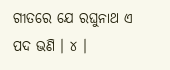ଗୀତରେ ଯେ ରଘୁନାଥ ଏ ପଦ ଭଣି । ୪ ।